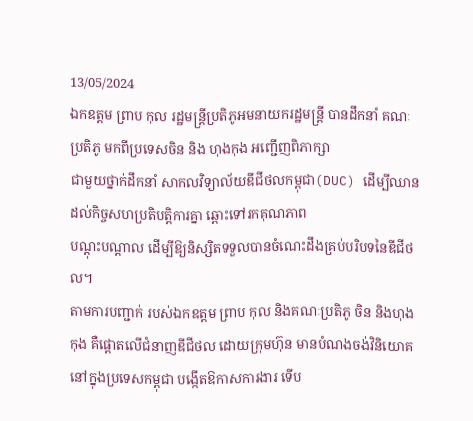13/05/2024
ឯកឧត្តម ព្រាប កុល រដ្ឋមន្ត្រីប្រតិភូអមនាយករដ្ឋមន្ត្រី បានដឹកនាំ គណៈប្រតិភូ មកពីប្រទេសចិន និង ហុងកុង អញ្ជើញពិភាក្សា
ជាមួយថ្នាក់ដឹកនាំ សាកលវិទ្យាល័យឌីជីថលកម្ពុជា(DUC) ដើម្បីឈានដល់កិច្ចសហប្រតិបត្តិការគ្នា ឆ្ពោះទៅរកគុណភាព
បណ្ដុះបណ្ដាល ដើម្បីឱ្យនិស្សិតទទួលបានចំណេះដឹងគ្រប់បរិបទនៃឌីជីថល។
តាមការបញ្ជាក់ របស់ឯកឧត្តម ព្រាប កុល និងគណៈប្រតិភូ ចិន និងហុងកុង គឺផ្ដោតលើជំនាញឌីជីថល ដោយក្រុមហ៊ុន មានបំណងចង់វិនិយោគនៅក្នុងប្រទេសកម្ពុជា បង្កើតឱកាសការងារ ទើប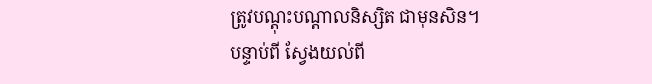ត្រូវបណ្ដុះបណ្ដាលនិស្សិត ជាមុនសិន។
បន្ទាប់ពី ស្វែងយល់ពី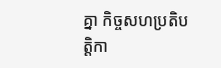គ្នា កិច្ចសហប្រតិបត្តិកា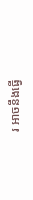រ អាចនឹងធ្វើ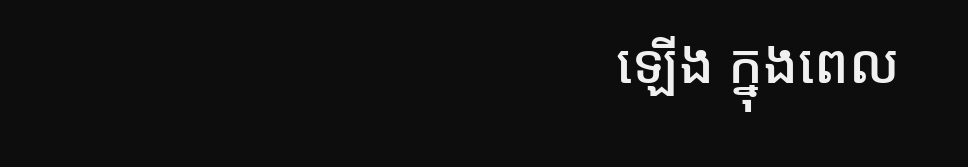ឡើង ក្នុងពេល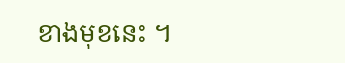ខាងមុខនេះ ។